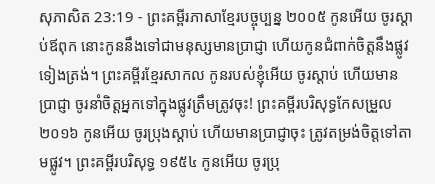សុភាសិត 23:19 - ព្រះគម្ពីរភាសាខ្មែរបច្ចុប្បន្ន ២០០៥ កូនអើយ ចូរស្ដាប់ឪពុក នោះកូននឹងទៅជាមនុស្សមានប្រាជ្ញា ហើយកូនជំពាក់ចិត្តនឹងផ្លូវទៀងត្រង់។ ព្រះគម្ពីរខ្មែរសាកល កូនរបស់ខ្ញុំអើយ ចូរស្ដាប់ ហើយមានប្រាជ្ញា ចូរនាំចិត្តអ្នកទៅក្នុងផ្លូវត្រឹមត្រូវចុះ! ព្រះគម្ពីរបរិសុទ្ធកែសម្រួល ២០១៦ កូនអើយ ចូរប្រុងស្តាប់ ហើយមានប្រាជ្ញាចុះ ត្រូវតម្រង់ចិត្តទៅតាមផ្លូវ។ ព្រះគម្ពីរបរិសុទ្ធ ១៩៥៤ កូនអើយ ចូរប្រុ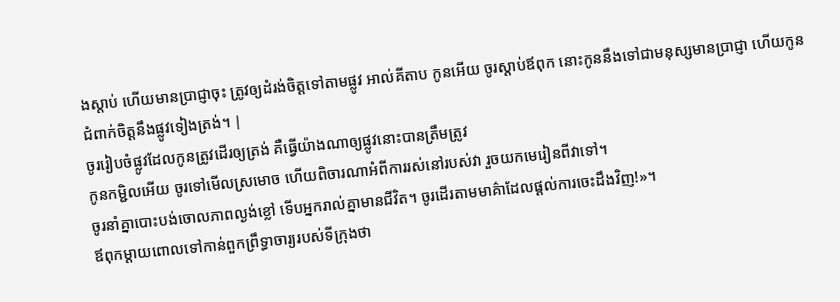ងស្តាប់ ហើយមានប្រាជ្ញាចុះ ត្រូវឲ្យដំរង់ចិត្តទៅតាមផ្លូវ អាល់គីតាប កូនអើយ ចូរស្ដាប់ឪពុក នោះកូននឹងទៅជាមនុស្សមានប្រាជ្ញា ហើយកូនជំពាក់ចិត្តនឹងផ្លូវទៀងត្រង់។ |
ចូររៀបចំផ្លូវដែលកូនត្រូវដើរឲ្យត្រង់ គឺធ្វើយ៉ាងណាឲ្យផ្លូវនោះបានត្រឹមត្រូវ
កូនកម្ជិលអើយ ចូរទៅមើលស្រមោច ហើយពិចារណាអំពីការរស់នៅរបស់វា រួចយកមេរៀនពីវាទៅ។
ចូរនាំគ្នាបោះបង់ចោលភាពល្ងង់ខ្លៅ ទើបអ្នករាល់គ្នាមានជីវិត។ ចូរដើរតាមមាគ៌ាដែលផ្ដល់ការចេះដឹងវិញ!»។
ឪពុកម្ដាយពោលទៅកាន់ពួកព្រឹទ្ធាចារ្យរបស់ទីក្រុងថា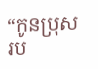“កូនប្រុសរប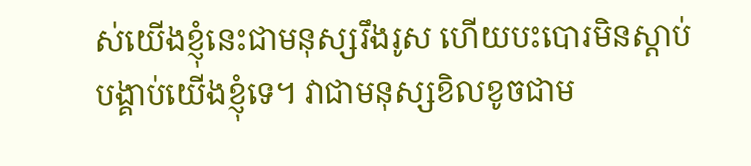ស់យើងខ្ញុំនេះជាមនុស្សរឹងរូស ហើយបះបោរមិនស្ដាប់បង្គាប់យើងខ្ញុំទេ។ វាជាមនុស្សខិលខូចជាម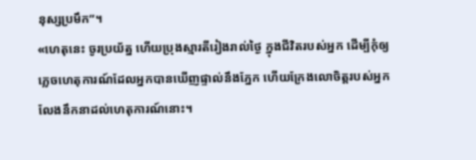នុស្សប្រមឹក”។
«ហេតុនេះ ចូរប្រយ័ត្ន ហើយប្រុងស្មារតីរៀងរាល់ថ្ងៃ ក្នុងជីវិតរបស់អ្នក ដើម្បីកុំឲ្យភ្លេចហេតុការណ៍ដែលអ្នកបានឃើញផ្ទាល់នឹងភ្នែក ហើយក្រែងលោចិត្តរបស់អ្នកលែងនឹកនាដល់ហេតុការណ៍នោះ។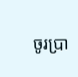ចូរប្រា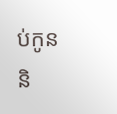ប់កូន និ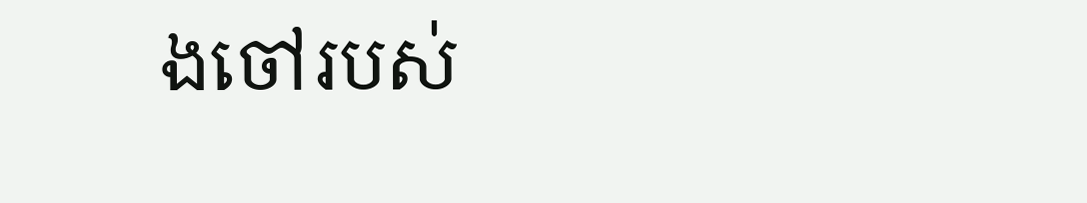ងចៅរបស់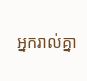អ្នករាល់គ្នា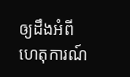ឲ្យដឹងអំពីហេតុការណ៍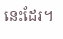នេះដែរ។